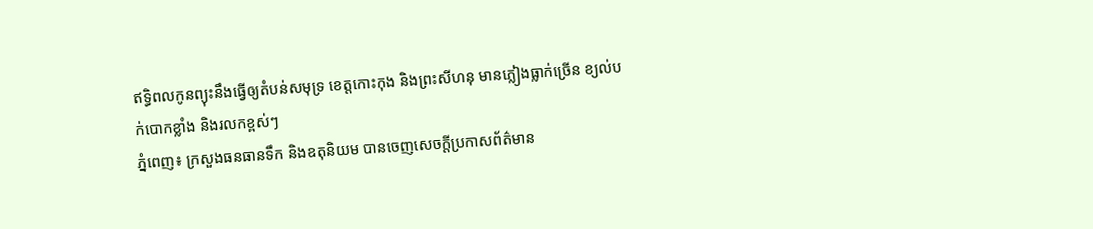ឥទ្ធិពលកូនព្យុះនឹងធ្វើឲ្យតំបន់សមុទ្រ ខេត្តកោះកុង និងព្រះសីហនុ មានភ្លៀងធ្លាក់ច្រើន ខ្យល់បក់បោកខ្លាំង និងរលកខ្ពស់ៗ
ភ្នំពេញ៖ ក្រសួងធនធានទឹក និងឧតុនិយម បានចេញសេចក្តីប្រកាសព័ត៌មាន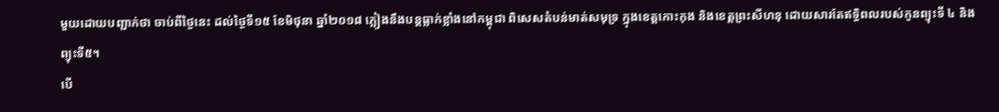មួយដោយបញ្ជាក់ថា ចាប់ពីថ្ងៃនេះ ដល់ថ្ងៃទី១៥ ខែមិថុនា ឆ្នាំ២០១៨ ភ្លៀងនឹងបន្ដធ្លាក់ខ្លាំងនៅកម្ពុជា ពិសេសតំបន់មាត់សមុទ្រ ក្នុងខេត្តកោះកុង និងខេត្តព្រះសីហនុ ដោយសារតែឥទ្ធិពលរបស់កូនព្យុះទី ៤ និងព្យុះទី៥។
បើ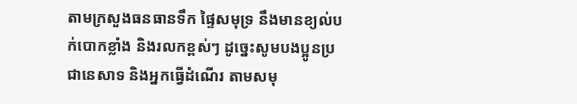តាមក្រសួងធនធានទឹក ផ្ទៃសមុទ្រ នឹងមានខ្យល់បក់បោកខ្លាំង និងរលកខ្ពស់ៗ ដូច្នេះសូមបងប្អូនប្រជានេសាទ និងអ្នកធ្វើដំណើរ តាមសមុ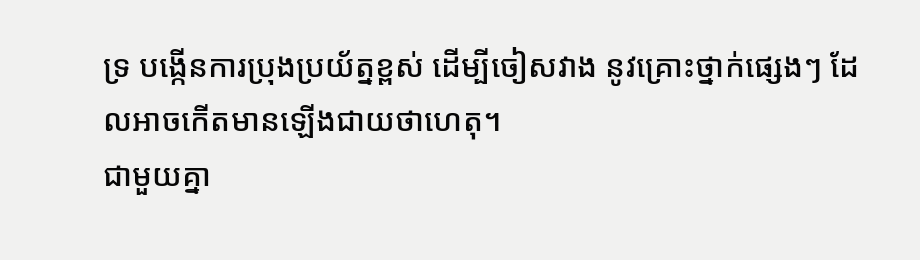ទ្រ បង្កើនការប្រុងប្រយ័ត្នខ្ពស់ ដើម្បីចៀសវាង នូវគ្រោះថ្នាក់ផ្សេងៗ ដែលអាចកើតមានឡើងជាយថាហេតុ។
ជាមួយគ្នា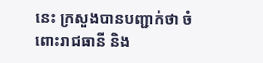នេះ ក្រសួងបានបញ្ជាក់ថា ចំពោះរាជធានី និង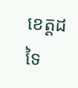ខេត្តដទៃ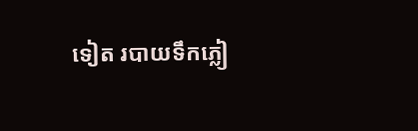ទៀត របាយទឹកភ្លៀ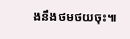ងនឹងថមថយចុះ៕